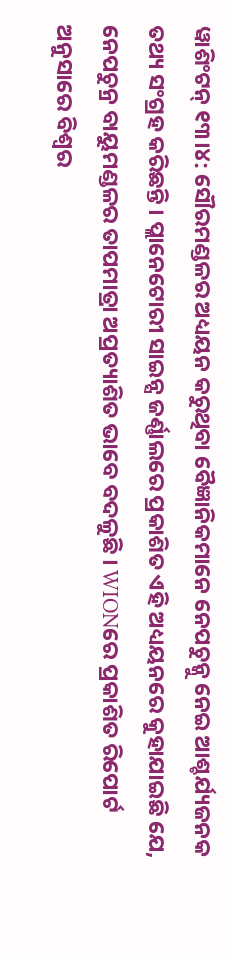ୱାଶିଂଟନ୍ ୧୩।୪: ସୌରମଣ୍ଡଳର ଅଧ୍ୟୟନ କରୁଥିବା ବୈଜ୍ଞାନିକମାନେ ନେପଚୁନ୍କୁ ନେଇ ଆଶ୍ଚର୍ଯ୍ୟଜନକ ତଥ୍ୟ ସଂଗ୍ରହ କରିଛନ୍ତି । ପ୍ଲାନେଟୋରୀ ସାଇନ୍ସ ଜର୍ଣ୍ଣାଲରେ ପ୍ରକାଶିତ ଏହି ଅଧ୍ୟୟନରେ କୁହାଯାଇଛି ଯେ, ନେପଚୁନ୍ର ବାୟୁମଣ୍ଡଳର ତାପମାତ୍ରା ଅପ୍ରତ୍ୟାଶିତ ଭାବେ ବଦଳୁଛି । WIONରେ ପ୍ରକାଶିତ ରିପୋର୍ଟ ଅନୁସାରେ ବିଶ୍ବର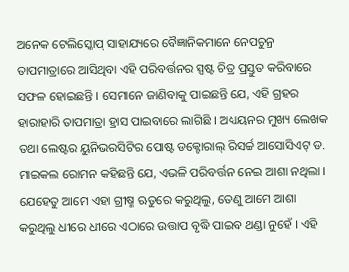ଅନେକ ଟେଲିସ୍କୋପ୍ ସାହାଯ୍ୟରେ ବୈଜ୍ଞାନିକମାନେ ନେପଚୁନ୍ର ତାପମାତ୍ରାରେ ଆସିଥିବା ଏହି ପରିବର୍ତ୍ତନର ସ୍ପଷ୍ଟ ଚିତ୍ର ପ୍ରସ୍ତୁତ କରିବାରେ ସଫଳ ହୋଇଛନ୍ତି । ସେମାନେ ଜାଣିବାକୁ ପାଇଛନ୍ତି ଯେ, ଏହି ଗ୍ରହର ହାରାହାରି ତାପମାତ୍ରା ହ୍ରାସ ପାଇବାରେ ଲାଗିଛି । ଅଧ୍ୟୟନର ମୁଖ୍ୟ ଲେଖକ ତଥା ଲେଷ୍ଟର ୟୁନିଭରସିଟିର ପୋଷ୍ଟ ଡକ୍ଟୋରାଲ୍ ରିସର୍ଚ୍ଚ ଆସୋସିଏଟ୍ ଡ. ମାଇକଲ ରୋମନ କହିଛନ୍ତି ଯେ, ଏଭଳି ପରିବର୍ତ୍ତନ ନେଇ ଆଶା ନଥିଲା । ଯେହେତୁ ଆମେ ଏହା ଗ୍ରୀଷ୍ମ ଋତୁରେ କରୁଥିଲୁ, ତେଣୁ ଆମେ ଆଶା କରୁଥିଲୁ ଧୀରେ ଧୀରେ ଏଠାରେ ଉତ୍ତାପ ବୃଦ୍ଧି ପାଇବ ଥଣ୍ଡା ନୁହେଁ । ଏହି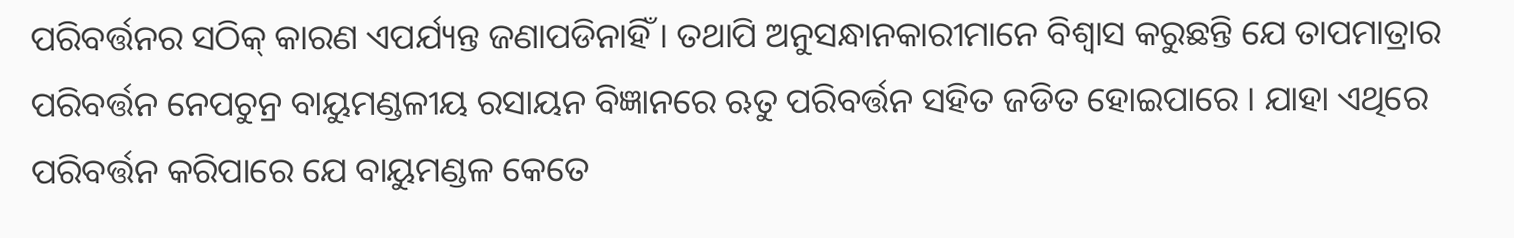ପରିବର୍ତ୍ତନର ସଠିକ୍ କାରଣ ଏପର୍ଯ୍ୟନ୍ତ ଜଣାପଡିନାହିଁ । ତଥାପି ଅନୁସନ୍ଧାନକାରୀମାନେ ବିଶ୍ବାସ କରୁଛନ୍ତି ଯେ ତାପମାତ୍ରାର ପରିବର୍ତ୍ତନ ନେପଚୁନ୍ର ବାୟୁମଣ୍ଡଳୀୟ ରସାୟନ ବିଜ୍ଞାନରେ ଋତୁ ପରିବର୍ତ୍ତନ ସହିତ ଜଡିତ ହୋଇପାରେ । ଯାହା ଏଥିରେ ପରିବର୍ତ୍ତନ କରିପାରେ ଯେ ବାୟୁମଣ୍ଡଳ କେତେ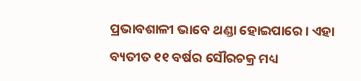ପ୍ରଭାବଶାଳୀ ଭାବେ ଥଣ୍ଡା ହୋଇପାରେ । ଏହା ବ୍ୟତୀତ ୧୧ ବର୍ଷର ସୌରଚକ୍ର ମଧ୍ୟ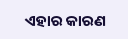ଏହାର କାରଣ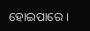ହୋଇପାରେ ।